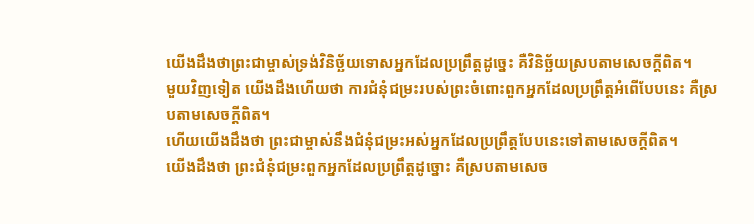យើងដឹងថាព្រះជាម្ចាស់ទ្រង់វិនិច្ឆ័យទោសអ្នកដែលប្រព្រឹត្តដូច្នេះ គឺវិនិច្ឆ័យស្របតាមសេចក្ដីពិត។
មួយវិញទៀត យើងដឹងហើយថា ការជំនុំជម្រះរបស់ព្រះចំពោះពួកអ្នកដែលប្រព្រឹត្តអំពើបែបនេះ គឺស្របតាមសេចក្ដីពិត។
ហើយយើងដឹងថា ព្រះជាម្ចាស់នឹងជំនុំជម្រះអស់អ្នកដែលប្រព្រឹត្ដបែបនេះទៅតាមសេចក្ដីពិត។
យើងដឹងថា ព្រះជំនុំជម្រះពួកអ្នកដែលប្រព្រឹត្តដូច្នោះ គឺស្របតាមសេច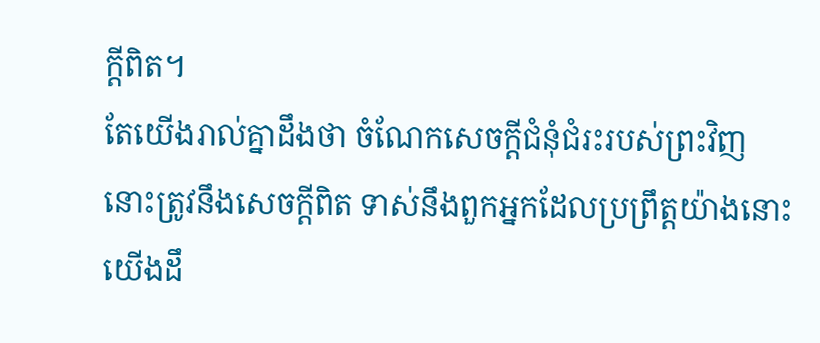ក្ដីពិត។
តែយើងរាល់គ្នាដឹងថា ចំណែកសេចក្ដីជំនុំជំរះរបស់ព្រះវិញ នោះត្រូវនឹងសេចក្ដីពិត ទាស់នឹងពួកអ្នកដែលប្រព្រឹត្តយ៉ាងនោះ
យើងដឹ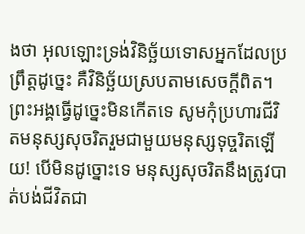ងថា អុលឡោះទ្រង់វិនិច្ឆ័យទោសអ្នកដែលប្រព្រឹត្ដដូច្នេះ គឺវិនិច្ឆ័យស្របតាមសេចក្ដីពិត។
ព្រះអង្គធ្វើដូច្នេះមិនកើតទេ សូមកុំប្រហារជីវិតមនុស្សសុចរិតរួមជាមួយមនុស្សទុច្ចរិតឡើយ! បើមិនដូច្នោះទេ មនុស្សសុចរិតនឹងត្រូវបាត់បង់ជីវិតជា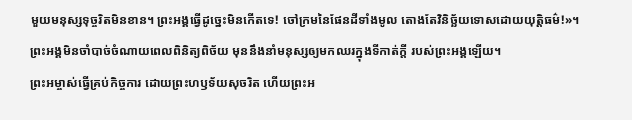មួយមនុស្សទុច្ចរិតមិនខាន។ ព្រះអង្គធ្វើដូច្នេះមិនកើតទេ! ចៅក្រមនៃផែនដីទាំងមូល តោងតែវិនិច្ឆ័យទោសដោយយុត្តិធម៌!»។
ព្រះអង្គមិនចាំបាច់ចំណាយពេលពិនិត្យពិច័យ មុននឹងនាំមនុស្សឲ្យមកឈរក្នុងទីកាត់ក្ដី របស់ព្រះអង្គឡើយ។
ព្រះអម្ចាស់ធ្វើគ្រប់កិច្ចការ ដោយព្រះហឫទ័យសុចរិត ហើយព្រះអ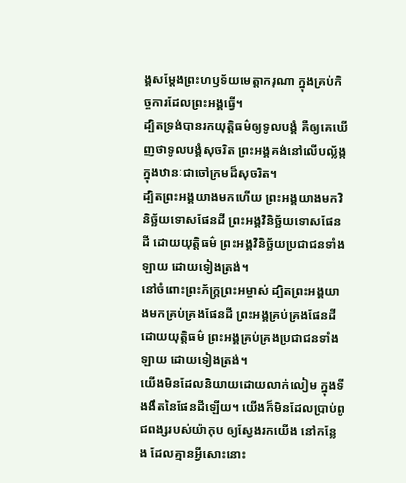ង្គសម្តែងព្រះហឫទ័យមេត្តាករុណា ក្នុងគ្រប់កិច្ចការដែលព្រះអង្គធ្វើ។
ដ្បិតទ្រង់បានរកយុត្តិធម៌ឲ្យទូលបង្គំ គឺឲ្យគេឃើញថាទូលបង្គំសុចរិត ព្រះអង្គគង់នៅលើបល្ល័ង្ក ក្នុងឋានៈជាចៅក្រមដ៏សុចរិត។
ដ្បិតព្រះអង្គយាងមកហើយ ព្រះអង្គយាងមកវិនិច្ឆ័យទោសផែនដី ព្រះអង្គវិនិច្ឆ័យទោសផែនដី ដោយយុត្តិធម៌ ព្រះអង្គវិនិច្ឆ័យប្រជាជនទាំងឡាយ ដោយទៀងត្រង់។
នៅចំពោះព្រះភ័ក្ត្រព្រះអម្ចាស់ ដ្បិតព្រះអង្គយាងមកគ្រប់គ្រងផែនដី ព្រះអង្គគ្រប់គ្រងផែនដីដោយយុត្តិធម៌ ព្រះអង្គគ្រប់គ្រងប្រជាជនទាំងឡាយ ដោយទៀងត្រង់។
យើងមិនដែលនិយាយដោយលាក់លៀម ក្នុងទីងងឹតនៃផែនដីឡើយ។ យើងក៏មិនដែលប្រាប់ពូជពង្សរបស់យ៉ាកុប ឲ្យស្វែងរកយើង នៅកន្លែង ដែលគ្មានអ្វីសោះនោះ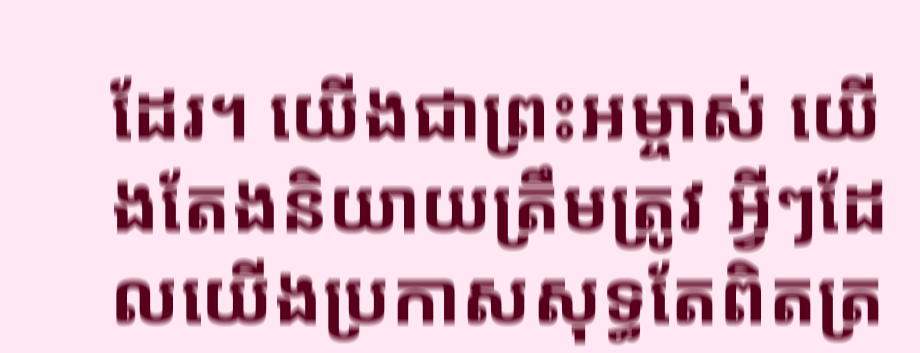ដែរ។ យើងជាព្រះអម្ចាស់ យើងតែងនិយាយត្រឹមត្រូវ អ្វីៗដែលយើងប្រកាសសុទ្ធតែពិតត្រ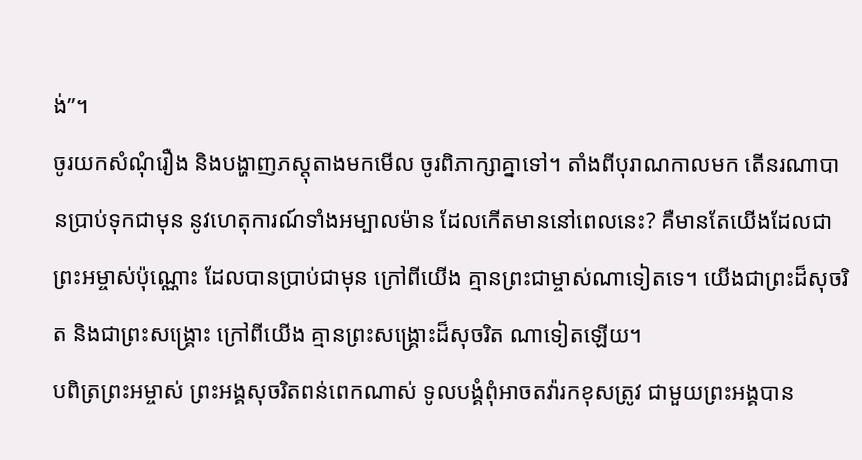ង់”។
ចូរយកសំណុំរឿង និងបង្ហាញភស្តុតាងមកមើល ចូរពិភាក្សាគ្នាទៅ។ តាំងពីបុរាណកាលមក តើនរណាបានប្រាប់ទុកជាមុន នូវហេតុការណ៍ទាំងអម្បាលម៉ាន ដែលកើតមាននៅពេលនេះ? គឺមានតែយើងដែលជាព្រះអម្ចាស់ប៉ុណ្ណោះ ដែលបានប្រាប់ជាមុន ក្រៅពីយើង គ្មានព្រះជាម្ចាស់ណាទៀតទេ។ យើងជាព្រះដ៏សុចរិត និងជាព្រះសង្គ្រោះ ក្រៅពីយើង គ្មានព្រះសង្គ្រោះដ៏សុចរិត ណាទៀតឡើយ។
បពិត្រព្រះអម្ចាស់ ព្រះអង្គសុចរិតពន់ពេកណាស់ ទូលបង្គំពុំអាចតវ៉ារកខុសត្រូវ ជាមួយព្រះអង្គបាន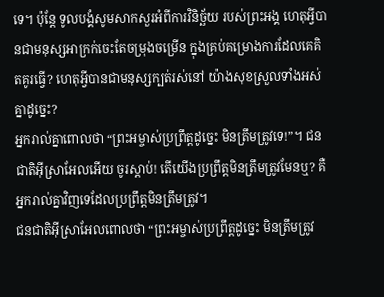ទេ។ ប៉ុន្តែ ទូលបង្គំសូមសាកសួរអំពីការវិនិច្ឆ័យ របស់ព្រះអង្គ ហេតុអ្វីបានជាមនុស្សអាក្រក់ចេះតែចម្រុងចម្រើន ក្នុងគ្រប់គម្រោងការដែលគេគិតគូរធ្វើ? ហេតុអ្វីបានជាមនុស្សក្បត់រស់នៅ យ៉ាងសុខស្រួលទាំងអស់គ្នាដូច្នេះ?
អ្នករាល់គ្នាពោលថា “ព្រះអម្ចាស់ប្រព្រឹត្តដូច្នេះ មិនត្រឹមត្រូវទេ!”។ ជនជាតិអ៊ីស្រាអែលអើយ ចូរស្ដាប់! តើយើងប្រព្រឹត្តមិនត្រឹមត្រូវមែនឬ? គឺអ្នករាល់គ្នាវិញទេដែលប្រព្រឹត្តមិនត្រឹមត្រូវ។
ជនជាតិអ៊ីស្រាអែលពោលថា “ព្រះអម្ចាស់ប្រព្រឹត្តដូច្នេះ មិនត្រឹមត្រូវ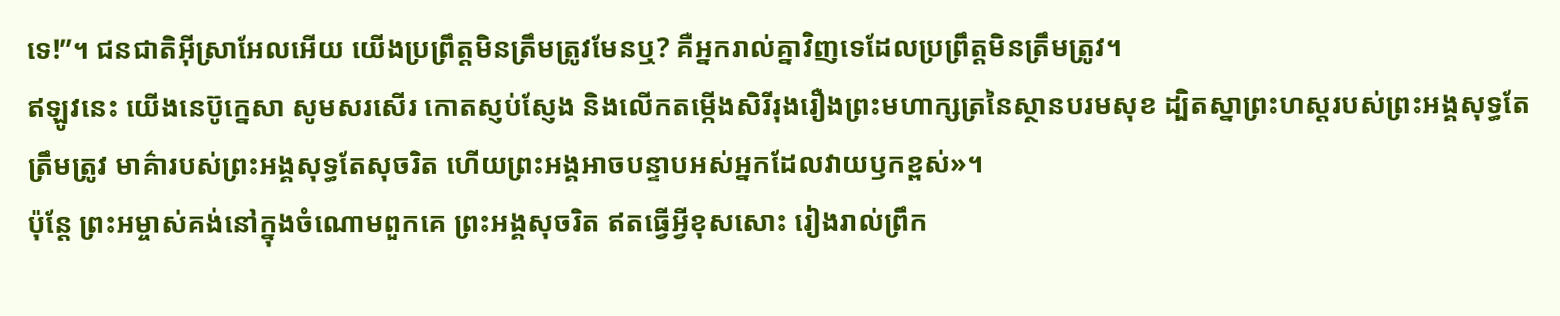ទេ!”។ ជនជាតិអ៊ីស្រាអែលអើយ យើងប្រព្រឹត្តមិនត្រឹមត្រូវមែនឬ? គឺអ្នករាល់គ្នាវិញទេដែលប្រព្រឹត្តមិនត្រឹមត្រូវ។
ឥឡូវនេះ យើងនេប៊ូក្នេសា សូមសរសើរ កោតស្ញប់ស្ញែង និងលើកតម្កើងសិរីរុងរឿងព្រះមហាក្សត្រនៃស្ថានបរមសុខ ដ្បិតស្នាព្រះហស្ដរបស់ព្រះអង្គសុទ្ធតែត្រឹមត្រូវ មាគ៌ារបស់ព្រះអង្គសុទ្ធតែសុចរិត ហើយព្រះអង្គអាចបន្ទាបអស់អ្នកដែលវាយឫកខ្ពស់»។
ប៉ុន្តែ ព្រះអម្ចាស់គង់នៅក្នុងចំណោមពួកគេ ព្រះអង្គសុចរិត ឥតធ្វើអ្វីខុសសោះ រៀងរាល់ព្រឹក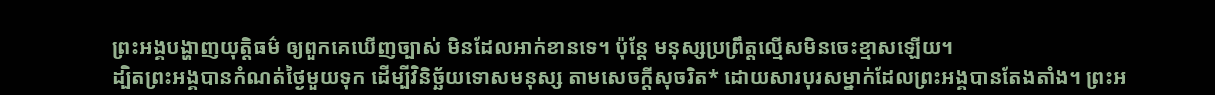ព្រះអង្គបង្ហាញយុត្តិធម៌ ឲ្យពួកគេឃើញច្បាស់ មិនដែលអាក់ខានទេ។ ប៉ុន្តែ មនុស្សប្រព្រឹត្តល្មើសមិនចេះខ្មាសឡើយ។
ដ្បិតព្រះអង្គបានកំណត់ថ្ងៃមួយទុក ដើម្បីវិនិច្ឆ័យទោសមនុស្ស តាមសេចក្ដីសុចរិត* ដោយសារបុរសម្នាក់ដែលព្រះអង្គបានតែងតាំង។ ព្រះអ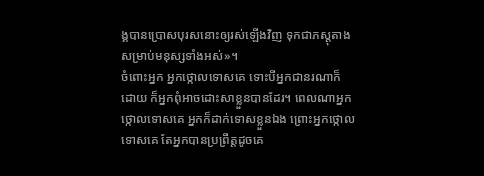ង្គបានប្រោសបុរសនោះឲ្យរស់ឡើងវិញ ទុកជាភស្ដុតាងសម្រាប់មនុស្សទាំងអស់»។
ចំពោះអ្នក អ្នកថ្កោលទោសគេ ទោះបីអ្នកជានរណាក៏ដោយ ក៏អ្នកពុំអាចដោះសាខ្លួនបានដែរ។ ពេលណាអ្នកថ្កោលទោសគេ អ្នកក៏ដាក់ទោសខ្លួនឯង ព្រោះអ្នកថ្កោលទោសគេ តែអ្នកបានប្រព្រឹត្តដូចគេ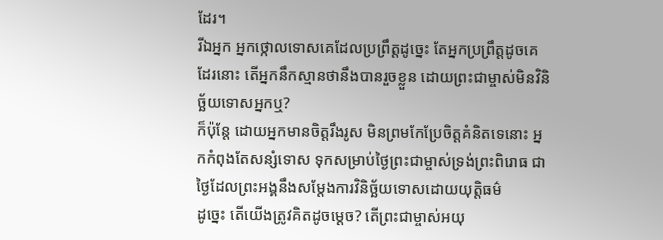ដែរ។
រីឯអ្នក អ្នកថ្កោលទោសគេដែលប្រព្រឹត្តដូច្នេះ តែអ្នកប្រព្រឹត្តដូចគេដែរនោះ តើអ្នកនឹកស្មានថានឹងបានរួចខ្លួន ដោយព្រះជាម្ចាស់មិនវិនិច្ឆ័យទោសអ្នកឬ?
ក៏ប៉ុន្តែ ដោយអ្នកមានចិត្តរឹងរូស មិនព្រមកែប្រែចិត្តគំនិតទេនោះ អ្នកកំពុងតែសន្សំទោស ទុកសម្រាប់ថ្ងៃព្រះជាម្ចាស់ទ្រង់ព្រះពិរោធ ជាថ្ងៃដែលព្រះអង្គនឹងសម្តែងការវិនិច្ឆ័យទោសដោយយុត្តិធម៌
ដូច្នេះ តើយើងត្រូវគិតដូចម្ដេច? តើព្រះជាម្ចាស់អយុ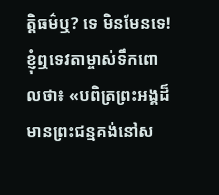ត្ដិធម៌ឬ? ទេ មិនមែនទេ!
ខ្ញុំឮទេវតាម្ចាស់ទឹកពោលថា៖ «បពិត្រព្រះអង្គដ៏មានព្រះជន្មគង់នៅស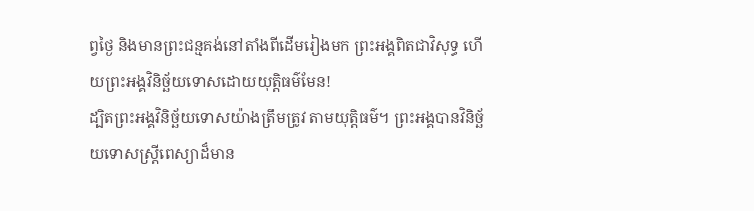ព្វថ្ងៃ និងមានព្រះជន្មគង់នៅតាំងពីដើមរៀងមក ព្រះអង្គពិតជាវិសុទ្ធ ហើយព្រះអង្គវិនិច្ឆ័យទោសដោយយុត្តិធម៌មែន!
ដ្បិតព្រះអង្គវិនិច្ឆ័យទោសយ៉ាងត្រឹមត្រូវ តាមយុត្តិធម៌។ ព្រះអង្គបានវិនិច្ឆ័យទោសស្ត្រីពេស្យាដ៏មាន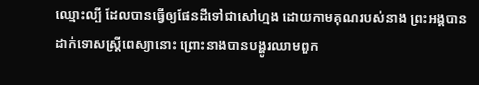ឈ្មោះល្បី ដែលបានធ្វើឲ្យផែនដីទៅជាសៅហ្មង ដោយកាមគុណរបស់នាង ព្រះអង្គបានដាក់ទោសស្ត្រីពេស្យានោះ ព្រោះនាងបានបង្ហូរឈាមពួក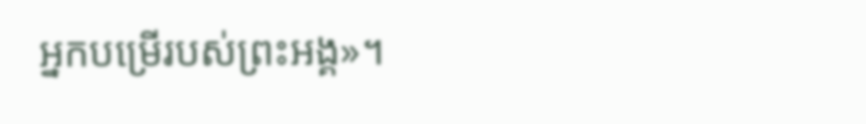អ្នកបម្រើរបស់ព្រះអង្គ»។